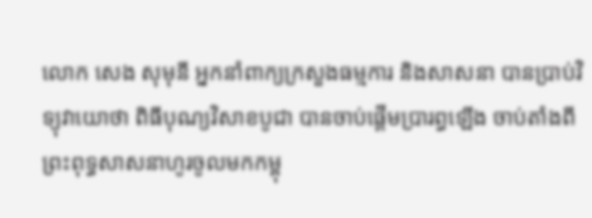លោក សេង សុមុនី អ្នកនាំពាក្យក្រសួងធម្មការ និងសាសនា បានប្រាប់វិទ្យុវាយោថា ពិធីបុណ្យវិសាខបូជា បានចាប់ផ្តើមប្រារព្ធឡើង ចាប់តាំងពីព្រះពុទ្ធសាសនាហូរចូលមកកម្ពុ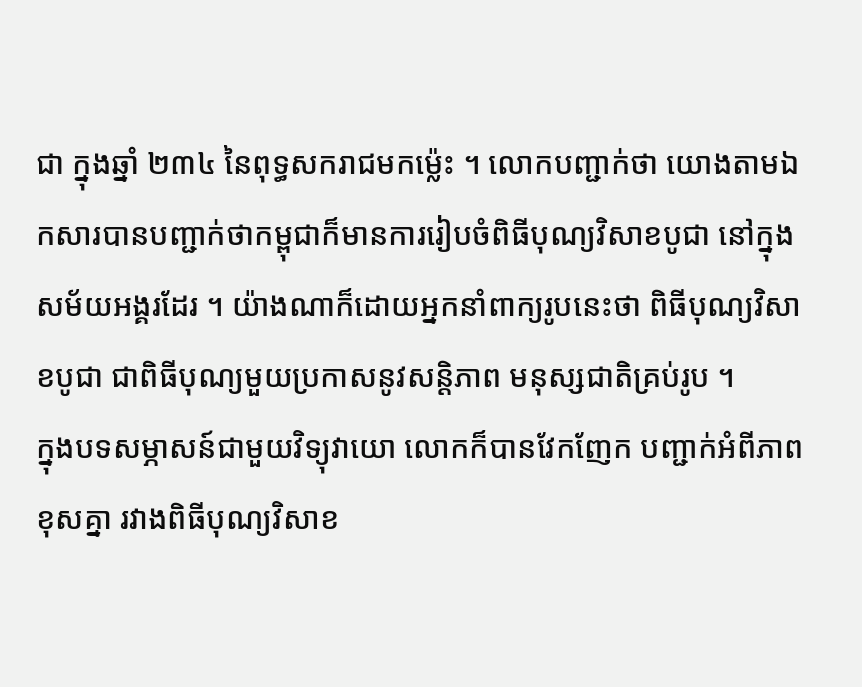ជា ក្នុងឆ្នាំ ២៣៤ នៃពុទ្ធសករាជមកម្ល៉េះ ។ លោកបញ្ជាក់ថា យោងតាមឯកសារបានបញ្ជាក់ថាកម្ពុជាក៏មានការរៀបចំពិធីបុណ្យវិសាខបូជា នៅក្នុងសម័យអង្គរដែរ ។ យ៉ាងណាក៏ដោយអ្នកនាំពាក្យរូបនេះថា ពិធីបុណ្យវិសាខបូជា ជាពិធីបុណ្យមួយប្រកាសនូវសន្តិភាព មនុស្សជាតិគ្រប់រូប ។
ក្នុងបទសម្ភាសន៍ជាមួយវិទ្យុវាយោ លោកក៏បានវែកញែក បញ្ជាក់អំពីភាពខុសគ្នា រវាងពិធីបុណ្យវិសាខ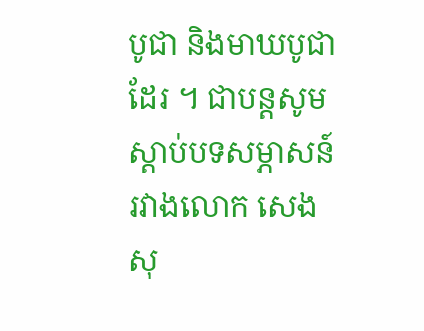បូជា និងមាឃបូជាដែរ ។ ជាបន្តសូមស្តាប់បទសម្ភាសន៍រវាងលោក សេង សុ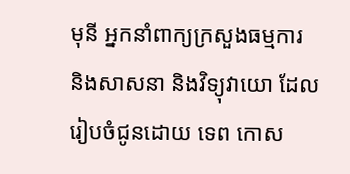មុនី អ្នកនាំពាក្យក្រសួងធម្មការ និងសាសនា និងវិទ្យុវាយោ ដែលរៀបចំជូនដោយ ទេព កោស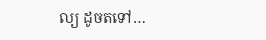ល្យ ដូចតទៅ…